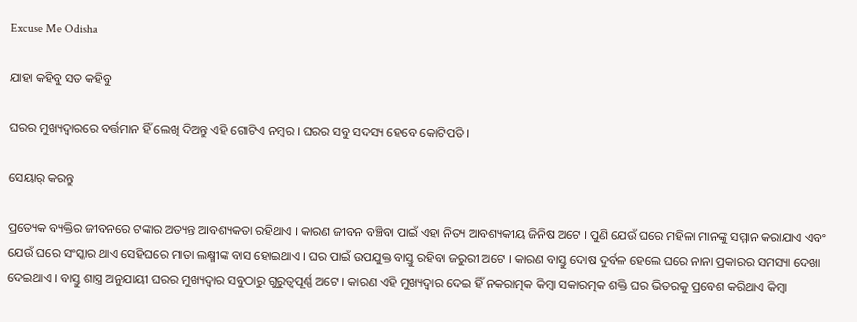Excuse Me Odisha

ଯାହା କହିବୁ ସତ କହିବୁ

ଘରର ମୁଖ୍ୟଦ୍ୱାରରେ ବର୍ତ୍ତମାନ ହିଁ ଲେଖି ଦିଅନ୍ତୁ ଏହି ଗୋଟିଏ ନମ୍ବର । ଘରର ସବୁ ସଦସ୍ୟ ହେବେ କୋଟିପତି ।

ସେୟାର୍ କରନ୍ତୁ

ପ୍ରତ୍ୟେକ ବ୍ୟକ୍ତିର ଜୀବନରେ ଟଙ୍କାର ଅତ୍ୟନ୍ତ ଆବଶ୍ୟକତା ରହିଥାଏ । କାରଣ ଜୀବନ ବଞ୍ଚିବା ପାଇଁ ଏହା ନିତ୍ୟ ଆବଶ୍ୟକୀୟ ଜିନିଷ ଅଟେ । ପୁଣି ଯେଉଁ ଘରେ ମହିଳା ମାନଙ୍କୁ ସମ୍ମାନ କରାଯାଏ ଏବଂ ଯେଉଁ ଘରେ ସଂସ୍କାର ଥାଏ ସେହିଘରେ ମାତା ଲକ୍ଷ୍ମୀଙ୍କ ବାସ ହୋଇଥାଏ । ଘର ପାଇଁ ଉପଯୁକ୍ତ ବାସ୍ତୁ ରହିବା ଜରୁରୀ ଅଟେ । କାରଣ ବାସ୍ତୁ ଦୋଷ ଦୁର୍ବଳ ହେଲେ ଘରେ ନାନା ପ୍ରକାରର ସମସ୍ୟା ଦେଖା ଦେଇଥାଏ । ବାସ୍ତୁ ଶାସ୍ତ୍ର ଅନୁଯାୟୀ ଘରର ମୁଖ୍ୟଦ୍ୱାର ସବୁଠାରୁ ଗୁରୁତ୍ୱପୂର୍ଣ୍ଣ ଅଟେ । କାରଣ ଏହି ମୁଖ୍ୟଦ୍ୱାର ଦେଇ ହିଁ ନକରାତ୍ମକ କିମ୍ବା ସକାରତ୍ମକ ଶକ୍ତି ଘର ଭିତରକୁ ପ୍ରବେଶ କରିଥାଏ କିମ୍ବା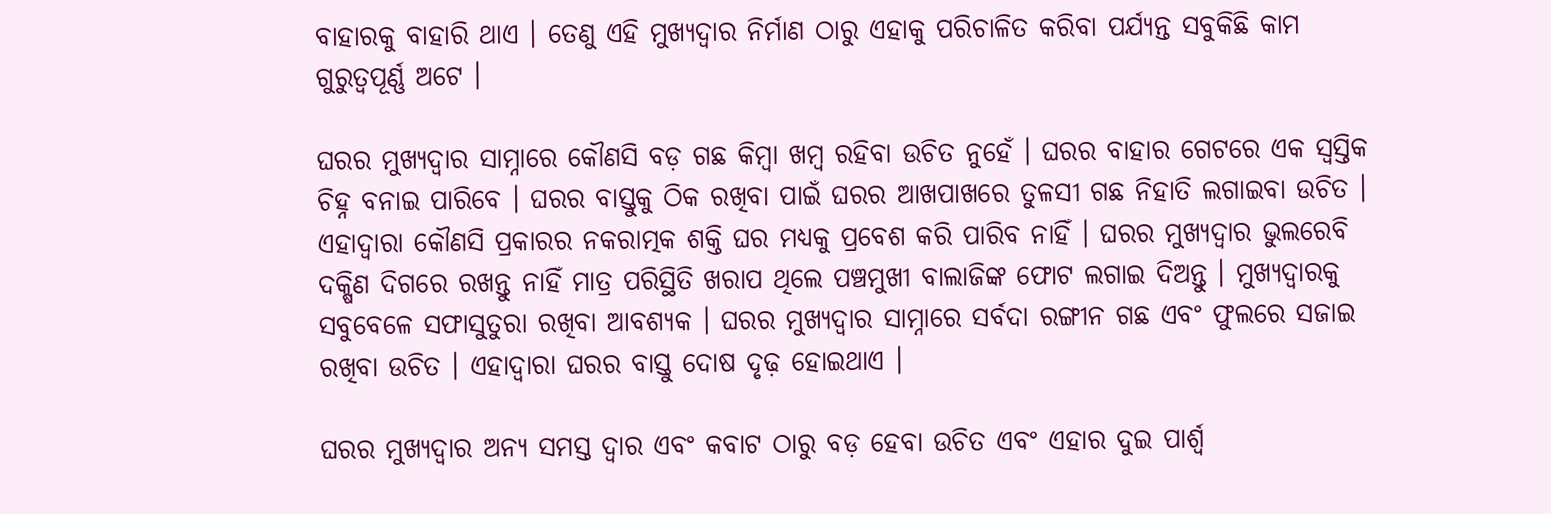ବାହାରକୁ ବାହାରି ଥାଏ । ତେଣୁ ଏହି ମୁଖ୍ୟଦ୍ୱାର ନିର୍ମାଣ ଠାରୁ ଏହାକୁ ପରିଚାଳିତ କରିବା ପର୍ଯ୍ୟନ୍ତ ସବୁକିଛି କାମ ଗୁରୁତ୍ୱପୂର୍ଣ୍ଣ ଅଟେ ।

ଘରର ମୁଖ୍ୟଦ୍ୱାର ସାମ୍ନାରେ କୌଣସି ବଡ଼ ଗଛ କିମ୍ବା ଖମ୍ବ ରହିବା ଉଚିତ ନୁହେଁ । ଘରର ବାହାର ଗେଟରେ ଏକ ସ୍ୱସ୍ତିକ ଚିହ୍ନ ବନାଇ ପାରିବେ । ଘରର ବାସ୍ତୁକୁ ଠିକ ରଖିବା ପାଇଁ ଘରର ଆଖପାଖରେ ତୁଳସୀ ଗଛ ନିହାତି ଲଗାଇବା ଉଚିତ । ଏହାଦ୍ବାରା କୌଣସି ପ୍ରକାରର ନକରାତ୍ମକ ଶକ୍ତି ଘର ମଧ୍ୟକୁ ପ୍ରବେଶ କରି ପାରିବ ନାହିଁ । ଘରର ମୁଖ୍ୟଦ୍ୱାର ଭୁଲରେବି ଦକ୍ଷିଣ ଦିଗରେ ରଖନ୍ତୁ ନାହିଁ ମାତ୍ର ପରିସ୍ଥିତି ଖରାପ ଥିଲେ ପଞ୍ଚମୁଖୀ ବାଲାଜିଙ୍କ ଫୋଟ ଲଗାଇ ଦିଅନ୍ତୁ । ମୁଖ୍ୟଦ୍ୱାରକୁ ସବୁବେଳେ ସଫାସୁତୁରା ରଖିବା ଆବଶ୍ୟକ । ଘରର ମୁଖ୍ୟଦ୍ୱାର ସାମ୍ନାରେ ସର୍ବଦା ରଙ୍ଗୀନ ଗଛ ଏବଂ ଫୁଲରେ ସଜାଇ ରଖିବା ଉଚିତ । ଏହାଦ୍ବାରା ଘରର ବାସ୍ତୁ ଦୋଷ ଦୃଢ଼ ହୋଇଥାଏ ।

ଘରର ମୁଖ୍ୟଦ୍ୱାର ଅନ୍ୟ ସମସ୍ତ ଦ୍ୱାର ଏବଂ କବାଟ ଠାରୁ ବଡ଼ ହେବା ଉଚିତ ଏବଂ ଏହାର ଦୁଇ ପାର୍ଶ୍ଵ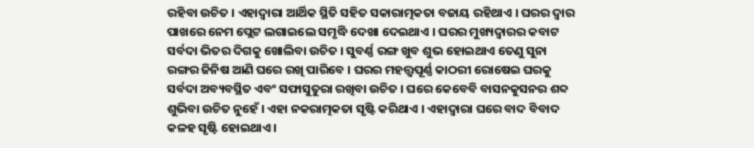ରହିବା ଉଚିତ । ଏହାଦ୍ବାରା ଆର୍ଥିକ ସ୍ଥିତି ସହିତ ସକାରାତ୍ମକତା ବଜାୟ ରହିଥାଏ । ଘରର ଦ୍ୱାର ପାଖରେ ନେମ ପ୍ଲେଟ ଲଗାଇଲେ ସମୃଦ୍ଧି ଦେଖା ଦେଇଥାଏ । ଘରର ମୁଖ୍ୟଦ୍ୱାରର କବାଟ ସର୍ବଦା ଭିତର ଦିଗକୁ ଖୋଲିବା ଉଚିତ । ସୁବର୍ଣ୍ଣ ରଙ୍ଗ ଖୁବ ଶୁଭ ହୋଇଥାଏ ତେଣୁ ସୁନା ରଙ୍ଗର ଜିନିଷ ଆଣି ଘରେ ରଖି ପାରିବେ । ଘରର ମହତ୍ତ୍ୱପୂର୍ଣ୍ଣ କାଠରୀ ରୋଷେଇ ଘରକୁ ସର୍ବଦା ଅବ୍ୟବସ୍ଥିତ ଏବଂ ସଫାସୁତୁରା ରଖିବା ଉଚିତ । ଘରେ କେବେବି ବାସନକୁସନର ଶବ୍ଦ ଶୁଭିବା ଉଚିତ ନୁହେଁ । ଏହା ନକରାତ୍ମକତା ସୃଷ୍ଟି କରିଥାଏ । ଏହାଦ୍ବାରା ଘରେ ବାଦ ବିବାଦ କଳହ ସୃଷ୍ଟି ହୋଇଥାଏ ।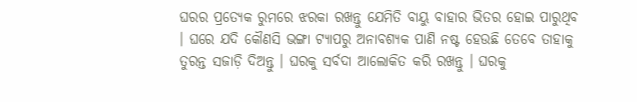ଘରର ପ୍ରତ୍ୟେକ ରୁମରେ ଝରକା ରଖନ୍ତୁ ଯେମିତି ବାୟୁ ବାହାର ଭିତର ହୋଇ ପାରୁଥିବ । ଘରେ ଯଦି କୌଣସି ଭଙ୍ଗା ଟ୍ୟାପରୁ ଅନାବଶ୍ୟକ ପାଣି ନଷ୍ଟ ହେଉଛି ତେବେ ତାହାକୁ ତୁରନ୍ତ ସଜାଡ଼ି ଦିଅନ୍ତୁ । ଘରକୁ ସର୍ବଦା ଆଲୋକିତ କରି ରଖନ୍ତୁ । ଘରକୁ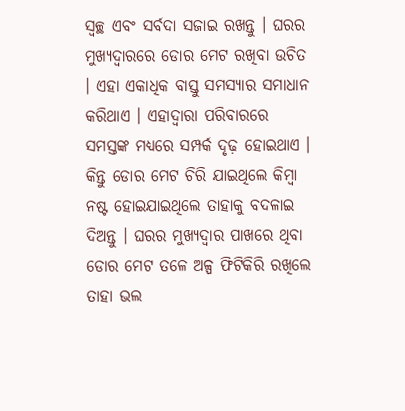ସ୍ୱଚ୍ଛ ଏବଂ ସର୍ବଦା ସଜାଇ ରଖନ୍ତୁ । ଘରର ମୁଖ୍ୟଦ୍ୱାରରେ ଡୋର ମେଟ ରଖିବା ଉଚିତ । ଏହା ଏକାଧିକ ବାସ୍ତୁ ସମସ୍ୟାର ସମାଧାନ କରିଥାଏ । ଏହାଦ୍ବାରା ପରିବାରରେ ସମସ୍ତଙ୍କ ମଧ୍ୟରେ ସମ୍ପର୍କ ଦୃଢ଼ ହୋଇଥାଏ । କିନ୍ତୁ ଡୋର ମେଟ ଚିରି ଯାଇଥିଲେ କିମ୍ବା ନଷ୍ଟ ହୋଇଯାଇଥିଲେ ତାହାକୁ ବଦଳାଇ ଦିଅନ୍ତୁ । ଘରର ମୁଖ୍ୟଦ୍ୱାର ପାଖରେ ଥିବା ଡୋର ମେଟ ତଳେ ଅଳ୍ପ ଫିଟିକିରି ରଖିଲେ ତାହା ଭଲ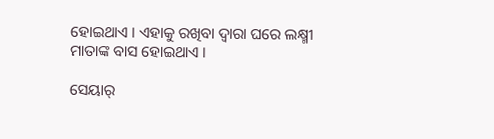ହୋଇଥାଏ । ଏହାକୁ ରଖିବା ଦ୍ୱାରା ଘରେ ଲକ୍ଷ୍ମୀ ମାତାଙ୍କ ବାସ ହୋଇଥାଏ ।

ସେୟାର୍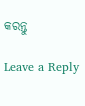କରନ୍ତୁ

Leave a Reply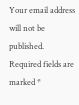Your email address will not be published. Required fields are marked *